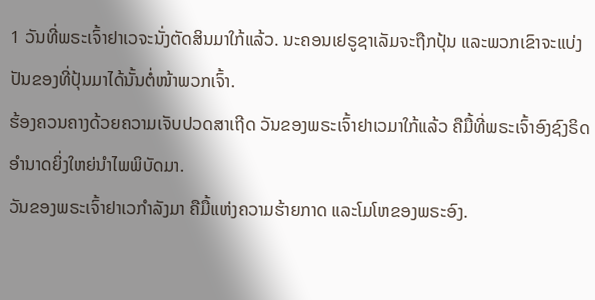1 ວັນທີ່ພຣະເຈົ້າຢາເວຈະນັ່ງຕັດສິນມາໃກ້ແລ້ວ. ນະຄອນເຢຣູຊາເລັມຈະຖືກປຸ້ນ ແລະພວກເຂົາຈະແບ່ງປັນຂອງທີ່ປຸ້ນມາໄດ້ນັ້ນຕໍ່ໜ້າພວກເຈົ້າ.
ຮ້ອງຄວນຄາງດ້ວຍຄວາມເຈັບປວດສາເຖີດ ວັນຂອງພຣະເຈົ້າຢາເວມາໃກ້ແລ້ວ ຄືມື້ທີ່ພຣະເຈົ້າອົງຊົງຣິດອຳນາດຍິ່ງໃຫຍ່ນຳໄພພິບັດມາ.
ວັນຂອງພຣະເຈົ້າຢາເວກຳລັງມາ ຄືມື້ແຫ່ງຄວາມຮ້າຍກາດ ແລະໂມໂຫຂອງພຣະອົງ.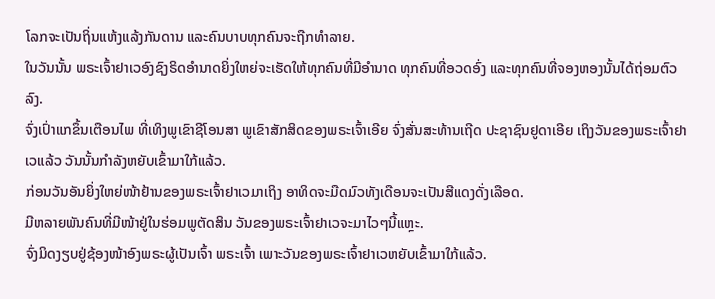ໂລກຈະເປັນຖິ່ນແຫ້ງແລ້ງກັນດານ ແລະຄົນບາບທຸກຄົນຈະຖືກທຳລາຍ.
ໃນວັນນັ້ນ ພຣະເຈົ້າຢາເວອົງຊົງຣິດອຳນາດຍິ່ງໃຫຍ່ຈະເຮັດໃຫ້ທຸກຄົນທີ່ມີອຳນາດ ທຸກຄົນທີ່ອວດອົ່ງ ແລະທຸກຄົນທີ່ຈອງຫອງນັ້ນໄດ້ຖ່ອມຕົວລົງ.
ຈົ່ງເປົ່າແກຂຶ້ນເຕືອນໄພ ທີ່ເທິງພູເຂົາຊີໂອນສາ ພູເຂົາສັກສິດຂອງພຣະເຈົ້າເອີຍ ຈົ່ງສັ່ນສະທ້ານເຖີດ ປະຊາຊົນຢູດາເອີຍ ເຖິງວັນຂອງພຣະເຈົ້າຢາເວແລ້ວ ວັນນັ້ນກຳລັງຫຍັບເຂົ້າມາໃກ້ແລ້ວ.
ກ່ອນວັນອັນຍິ່ງໃຫຍ່ໜ້າຢ້ານຂອງພຣະເຈົ້າຢາເວມາເຖິງ ອາທິດຈະມືດມົວທັງເດືອນຈະເປັນສີແດງດັ່ງເລືອດ.
ມີຫລາຍພັນຄົນທີ່ມີໜ້າຢູ່ໃນຮ່ອມພູຕັດສິນ ວັນຂອງພຣະເຈົ້າຢາເວຈະມາໄວໆນີ້ແຫຼະ.
ຈົ່ງມິດງຽບຢູ່ຊ້ອງໜ້າອົງພຣະຜູ້ເປັນເຈົ້າ ພຣະເຈົ້າ ເພາະວັນຂອງພຣະເຈົ້າຢາເວຫຍັບເຂົ້າມາໃກ້ແລ້ວ.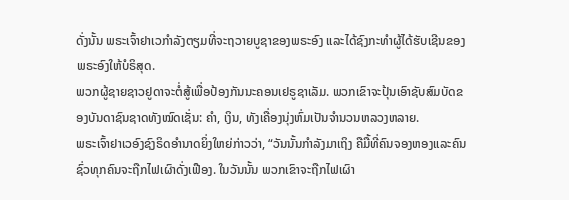ດັ່ງນັ້ນ ພຣະເຈົ້າຢາເວກຳລັງຕຽມທີ່ຈະຖວາຍບູຊາຂອງພຣະອົງ ແລະໄດ້ຊົງກະທຳຜູ້ໄດ້ຮັບເຊີນຂອງ ພຣະອົງໃຫ້ບໍຣິສຸດ.
ພວກຜູ້ຊາຍຊາວຢູດາຈະຕໍ່ສູ້ເພື່ອປ້ອງກັນນະຄອນເຢຣູຊາເລັມ. ພວກເຂົາຈະປຸ້ນເອົາຊັບສົມບັດຂອງບັນດາຊົນຊາດທັງໝົດເຊັ່ນ: ຄຳ, ເງິນ, ທັງເຄື່ອງນຸ່ງຫົ່ມເປັນຈຳນວນຫລວງຫລາຍ.
ພຣະເຈົ້າຢາເວອົງຊົງຣິດອຳນາດຍິ່ງໃຫຍ່ກ່າວວ່າ, “ວັນນັ້ນກຳລັງມາເຖິງ ຄືມື້ທີ່ຄົນຈອງຫອງແລະຄົນຊົ່ວທຸກຄົນຈະຖືກໄຟເຜົາດັ່ງເຟືອງ. ໃນວັນນັ້ນ ພວກເຂົາຈະຖືກໄຟເຜົາ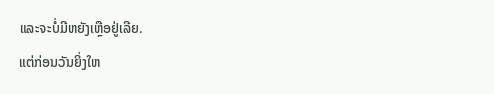ແລະຈະບໍ່ມີຫຍັງເຫຼືອຢູ່ເລີຍ.
ແຕ່ກ່ອນວັນຍິ່ງໃຫ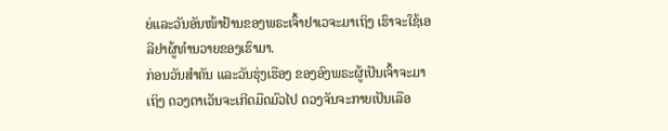ຍ່ແລະວັນອັນໜ້າຢ້ານຂອງພຣະເຈົ້າຢາເວຈະມາເຖິງ ເຮົາຈະໃຊ້ເອລີຢາຜູ້ທຳນວາຍຂອງເຮົາມາ.
ກ່ອນວັນສຳຄັນ ແລະວັນຮຸ່ງເຮືອງ ຂອງອົງພຣະຜູ້ເປັນເຈົ້າຈະມາເຖິງ ດວງຕາເວັນຈະເກີດມືດມົວໄປ ດວງຈັນຈະກາຍເປັນເລືອ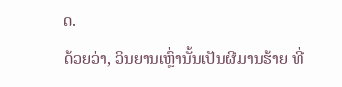ດ.
ດ້ວຍວ່າ, ວິນຍານເຫຼົ່ານັ້ນເປັນຜີມານຮ້າຍ ທີ່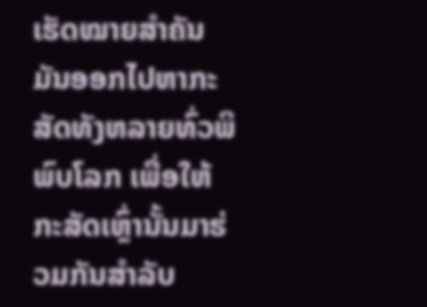ເຮັດໝາຍສຳຄັນ ມັນອອກໄປຫາກະສັດທັງຫລາຍທົ່ວພິພົບໂລກ ເພື່ອໃຫ້ກະສັດເຫຼົ່ານັ້ນມາຮ່ວມກັນສຳລັບ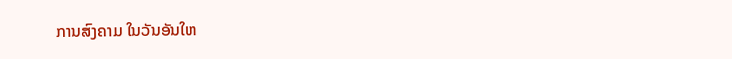ການສົງຄາມ ໃນວັນອັນໃຫ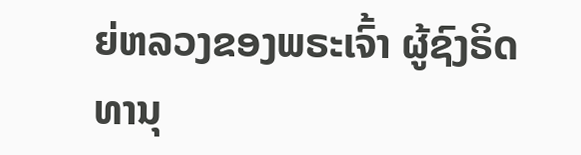ຍ່ຫລວງຂອງພຣະເຈົ້າ ຜູ້ຊົງຣິດທານຸ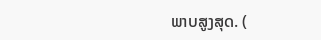ພາບສູງສຸດ. (